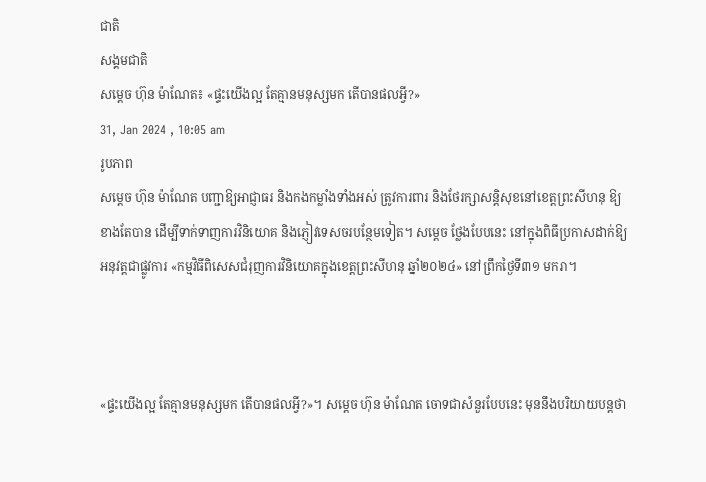ជាតិ
សង្គមជាតិ
សម្ដេច ហ៊ុន ម៉ាណែត៖ «ផ្ទះយើងល្អ តែគ្មានមនុស្សមក តើបានផលអ្វី?»
31, Jan 2024 , 10:05 am
រូបភាព
សម្ដេច ហ៊ុន ម៉ាណែត បញ្ជាឱ្យអាជ្ញាធរ និងកងកម្លាំងទាំងអស់ ត្រូវការពារ និងថែរក្សាសន្តិសុខនៅខេត្តព្រះសីហនុ ឱ្យខាងតែបាន ដើម្បីទាក់ទាញការវិនិយោគ និងភ្ញៀវទេសចរបន្ថែមទៀត។ សម្ដេច ថ្លែងបែបនេះ នៅក្នុងពិធីប្រកាសដាក់ឱ្យអនុវត្តជាផ្លូវការ «កម្មវិធីពិសេសជំរុញការវិនិយោគក្នុងខេត្តព្រះសីហនុ ឆ្នាំ២០២៤» នៅព្រឹកថ្ងៃទី៣១ មករា។



«ផ្ទះយើងល្អ តែគ្មានមនុស្សមក តើបានផលអ្វី?»។ សម្ដេច ហ៊ុន ម៉ាណែត ចោទជាសំនួរបែបនេះ មុននឹងបរិយាយបន្តថា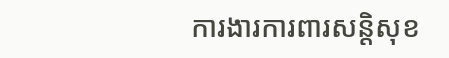ការងារការពារសន្តិសុខ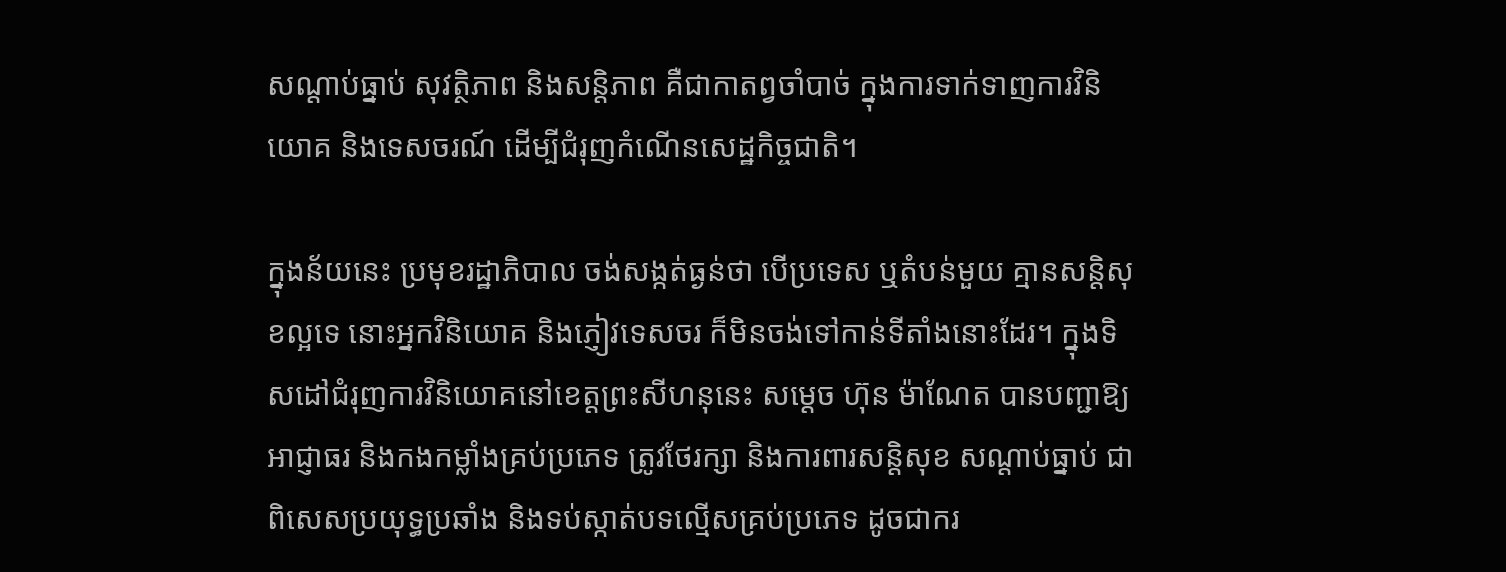សណ្ដាប់ធ្នាប់ សុវត្ថិភាព និងសន្តិភាព គឺជាកាតព្វចាំបាច់ ក្នុងការទាក់ទាញការវិនិយោគ និងទេសចរណ៍ ដើម្បីជំរុញកំណើនសេដ្ឋកិច្ចជាតិ។

ក្នុងន័យនេះ ប្រមុខរដ្ឋាភិបាល ចង់សង្កត់ធ្ងន់ថា បើប្រទេស ឬតំបន់មួយ គ្មានសន្តិសុខល្អទេ នោះអ្នកវិនិយោគ និងភ្ញៀវទេសចរ ក៏មិនចង់ទៅកាន់ទីតាំងនោះដែរ។ ក្នុងទិសដៅជំរុញការវិនិយោគនៅខេត្តព្រះសីហនុនេះ សម្ដេច ហ៊ុន ម៉ាណែត បានបញ្ជាឱ្យអាជ្ញាធរ និងកងកម្លាំងគ្រប់ប្រភេទ ត្រូវថែរក្សា និងការពារសន្តិសុខ សណ្ដាប់ធ្នាប់ ជាពិសេសប្រយុទ្ធប្រឆាំង និងទប់ស្កាត់បទល្មើសគ្រប់ប្រភេទ ដូចជាករ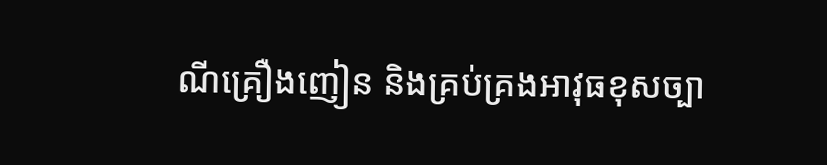ណីគ្រឿងញៀន និងគ្រប់គ្រងអាវុធខុសច្បា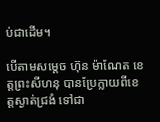ប់ជាដើម។

បើតាមសម្ដេច ហ៊ុន ម៉ាណែត ខេត្តព្រះសីហនុ បានប្រែក្លាយពីខេត្តស្ងាត់ជ្រងំ ទៅជា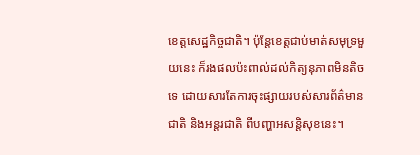ខេត្តសេដ្ឋកិច្ចជាតិ។ ប៉ុន្តែខេត្តជាប់មាត់សមុទ្រមួយនេះ ក៏រងផលប៉ះពាល់ដល់កិត្យនុភាពមិនតិចទេ ដោយសារតែការចុះផ្សាយរបស់សារព័ត៌មានជាតិ និងអន្តរជាតិ ពីបញ្ហាអសន្តិសុខនេះ។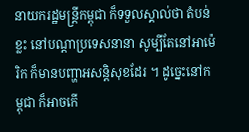នាយករដ្ឋមន្រ្តីកម្ពុជា ក៏ទទួលស្គាល់ថា តំបន់ខ្លះ នៅបណ្ដាប្រទេសនានា សូម្បីតែនៅអាម៉េរិក ក៏មានបញ្ហាអសន្តិសុខដែរ ។ ដូច្នេះនៅកម្ពុជា ក៏អាចកើ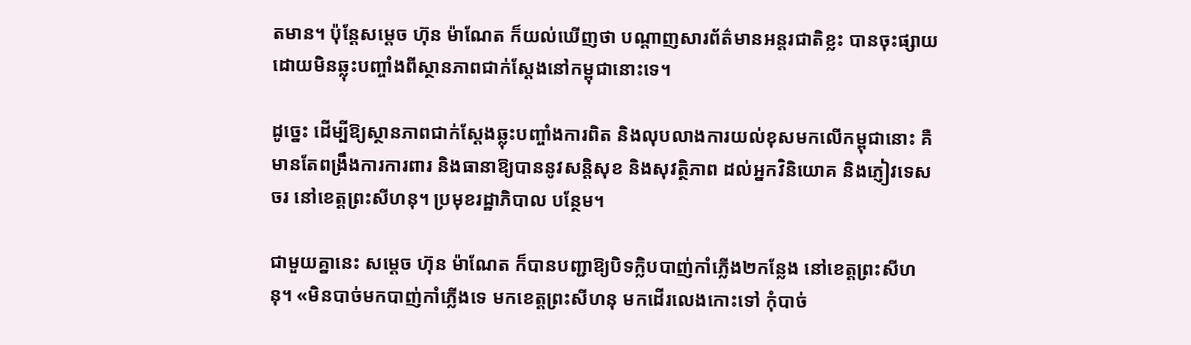តមាន។ ប៉ុន្តែសម្ដេច ហ៊ុន ម៉ាណែត ក៏យល់ឃើញថា បណ្ដាញសារព័ត៌មានអន្តរជាតិខ្លះ បានចុះផ្សាយដោយមិនឆ្លុះបញ្ចាំងពីស្ថានភាពជាក់ស្ដែងនៅកម្ពុជានោះទេ។

ដូច្នេះ ដើម្បីឱ្យស្ថានភាពជាក់ស្ដែងឆ្លុះបញ្ចាំងការពិត និងលុបលាងការយល់ខុសមកលើកម្ពុជានោះ គឺមានតែពង្រឹងការការពារ និងធានាឱ្យបាននូវសន្តិសុខ និងសុវត្ថិភាព ដល់អ្នកវិនិយោគ និងភ្ញៀវទេសចរ នៅខេត្តព្រះសីហនុ។ ប្រមុខរដ្ឋាភិបាល បន្ថែម។

ជាមួយគ្នានេះ សម្ដេច ហ៊ុន ម៉ាណែត ក៏បានបញ្ជាឱ្យបិទក្លិបបាញ់កាំភ្លើង២កន្លែង នៅខេត្តព្រះសីហនុ។ «មិនបាច់មកបាញ់កាំភ្លើងទេ មកខេត្តព្រះសីហនុ មកដើរលេងកោះទៅ កុំបាច់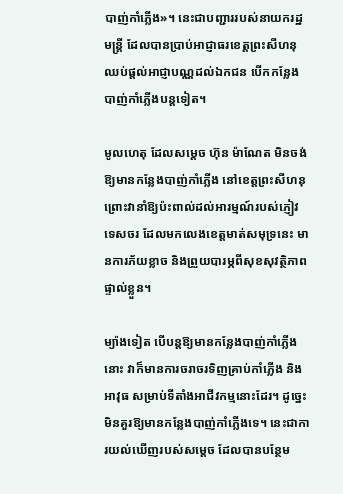បាញ់កាំភ្លើង»។ នេះជាបញ្ជាររបស់នាយករដ្ឋមន្រ្តី ដែលបានប្រាប់អាជ្ញាធរខេត្តព្រះសីហនុ ឈប់ផ្ដល់អាជ្ញាបណ្ណដល់ឯកជន បើកកន្លែងបាញ់កាំភ្លើងបន្តទៀត។

មូលហេតុ ដែលសម្ដេច ហ៊ុន ម៉ាណែត មិនចង់ឱ្យមានកន្លែងបាញ់កាំភ្លើង នៅខេត្តព្រះសីហនុ ព្រោះវានាំឱ្យប៉ះពាល់ដល់អារម្មណ៍របស់ភ្ញៀវទេសចរ ដែលមកលេងខេត្តមាត់សមុទ្រនេះ មានការភ័យខ្លាច និងព្រួយបារម្ភពីសុខសុវត្ថិភាពផ្ទាល់ខ្លួន។

ម្យ៉ាងទៀត បើបន្តឱ្យមានកន្លែងបាញ់កាំភ្លើងនោះ វាក៏មានការចរាចរទិញគ្រាប់កាំភ្លើង និងអាវុធ សម្រាប់ទីតាំងអាជីវកម្មនោះដែរ។ ដូច្នេះមិនគួរឱ្យមានកន្លែងបាញ់កាំភ្លើងទេ។ នេះជាការយល់ឃើញរបស់សម្ដេច ដែលបានបន្ថែម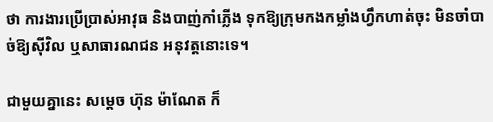ថា ការងារប្រើប្រាស់អាវុធ និងបាញ់កាំភ្លើង ទុកឱ្យក្រុមកងកម្លាំងហ្វឹកហាត់ចុះ មិនចាំបាច់ឱ្យស៊ីវិល ឬសាធារណជន អនុវត្តនោះទេ។

ជាមួយគ្នានេះ សម្ដេច ហ៊ុន ម៉ាណែត ក៏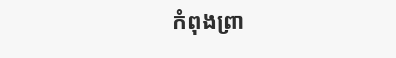កំពុងព្រា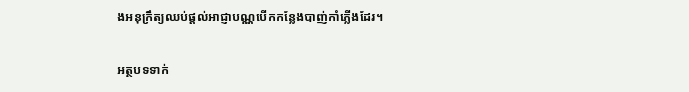ងអនុក្រឹត្យឈប់ផ្ដល់អាជ្ញាបណ្ណបើកកន្លែងបាញ់កាំភ្លើងដែរ។

អត្ថបទទាក់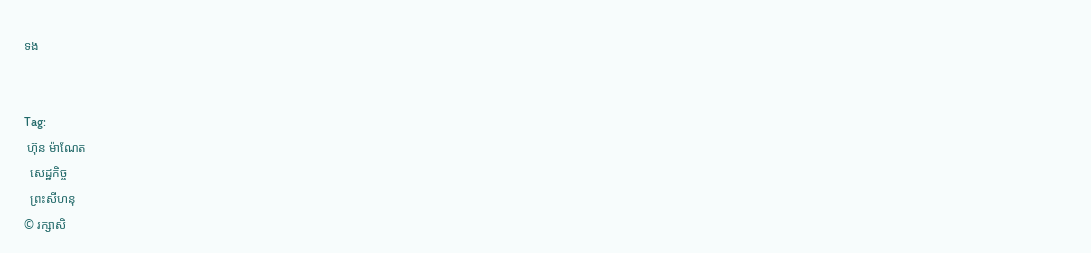ទង


Tag:
 ហ៊ុន ម៉ាណែត
  សេដ្ឋកិច្ច
  ព្រះសីហនុ
© រក្សាសិ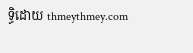ទ្ធិដោយ thmeythmey.com